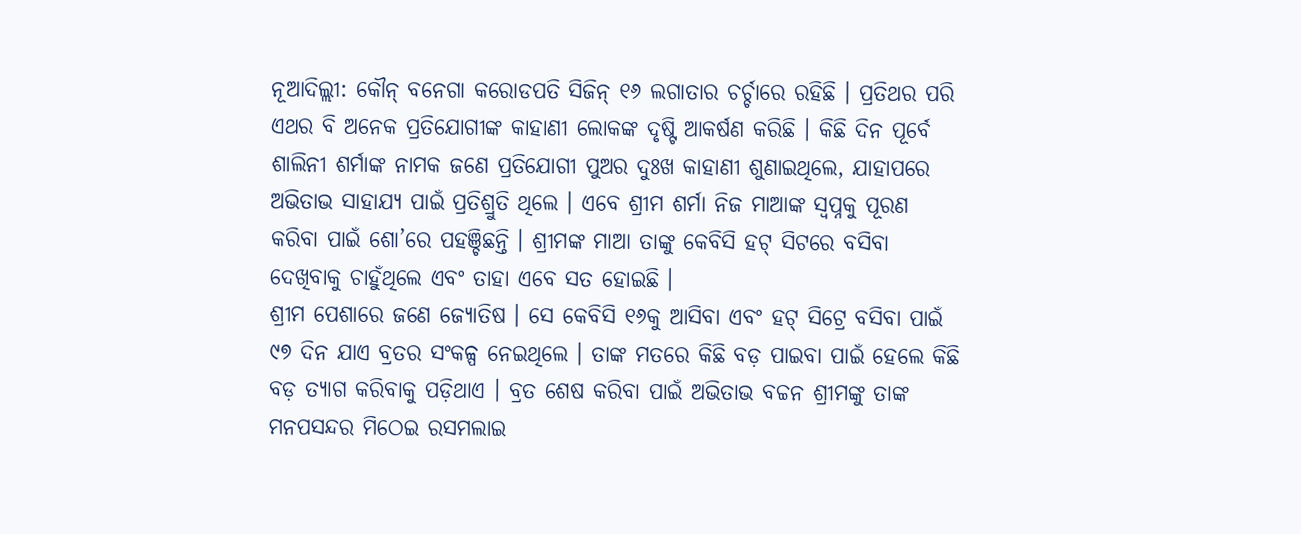ନୂଆଦିଲ୍ଲୀ: କୌନ୍ ବନେଗା କରୋଡପତି ସିଜିନ୍ ୧୬ ଲଗାତାର ଚର୍ଚ୍ଚାରେ ରହିଛି । ପ୍ରତିଥର ପରି ଏଥର ବି ଅନେକ ପ୍ରତିଯୋଗୀଙ୍କ କାହାଣୀ ଲୋକଙ୍କ ଦୃଷ୍ଟି ଆକର୍ଷଣ କରିଛି । କିଛି ଦିନ ପୂର୍ବେ ଶାଲିନୀ ଶର୍ମାଙ୍କ ନାମକ ଜଣେ ପ୍ରତିଯୋଗୀ ପୁଅର ଦୁଃଖ କାହାଣୀ ଶୁଣାଇଥିଲେ, ଯାହାପରେ ଅଭିତାଭ ସାହାଯ୍ୟ ପାଇଁ ପ୍ରତିଶ୍ରୁତି ଥିଲେ । ଏବେ ଶ୍ରୀମ ଶର୍ମା ନିଜ ମାଆଙ୍କ ସ୍ୱପ୍ନକୁ ପୂରଣ କରିବା ପାଇଁ ଶୋ’ରେ ପହଞ୍ଚିଛନ୍ତି । ଶ୍ରୀମଙ୍କ ମାଆ ତାଙ୍କୁ କେବିସି ହଟ୍ ସିଟରେ ବସିବା ଦେଖିବାକୁ ଚାହୁଁଥିଲେ ଏବଂ ତାହା ଏବେ ସତ ହୋଇଛି ।
ଶ୍ରୀମ ପେଶାରେ ଜଣେ ଜ୍ୟୋତିଷ । ସେ କେବିସି ୧୬କୁ ଆସିବା ଏବଂ ହଟ୍ ସିଟ୍ରେ ବସିବା ପାଇଁ ୯୭ ଦିନ ଯାଏ ବ୍ରତର ସଂକଳ୍ପ ନେଇଥିଲେ । ତାଙ୍କ ମତରେ କିଛି ବଡ଼ ପାଇବା ପାଇଁ ହେଲେ କିଛି ବଡ଼ ତ୍ୟାଗ କରିବାକୁ ପଡ଼ିଥାଏ । ବ୍ରତ ଶେଷ କରିବା ପାଇଁ ଅଭିତାଭ ବଚ୍ଚନ ଶ୍ରୀମଙ୍କୁ ତାଙ୍କ ମନପସନ୍ଦର ମିଠେଇ ରସମଲାଇ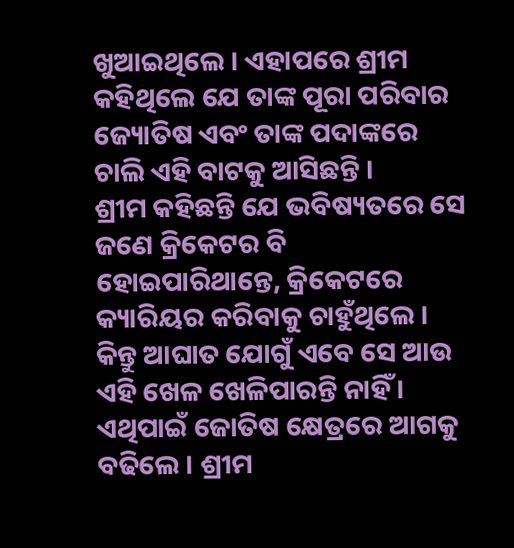ଖୁଆଇଥିଲେ । ଏହାପରେ ଶ୍ରୀମ କହିଥିଲେ ଯେ ତାଙ୍କ ପୂରା ପରିବାର ଜ୍ୟୋତିଷ ଏବଂ ତାଙ୍କ ପଦାଙ୍କରେ ଚାଲି ଏହି ବାଟକୁ ଆସିଛନ୍ତି ।
ଶ୍ରୀମ କହିଛନ୍ତି ଯେ ଭବିଷ୍ୟତରେ ସେ ଜଣେ କ୍ରିକେଟର ବି ହୋଇପାରିଥାନ୍ତେ, କ୍ରିକେଟରେ କ୍ୟାରିୟର କରିବାକୁ ଚାହୁଁଥିଲେ । କିନ୍ତୁ ଆଘାତ ଯୋଗୁଁ ଏବେ ସେ ଆଉ ଏହି ଖେଳ ଖେଳିପାରନ୍ତି ନାହିଁ । ଏଥିପାଇଁ ଜୋତିଷ କ୍ଷେତ୍ରରେ ଆଗକୁ ବଢିଲେ । ଶ୍ରୀମ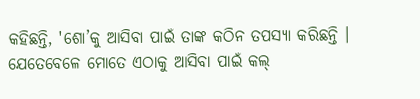କହିଛନ୍ତି, 'ଶୋ’କୁ ଆସିବା ପାଇଁ ତାଙ୍କ କଠିନ ତପସ୍ୟା କରିଛନ୍ତି । ଯେତେବେଳେ ମୋତେ ଏଠାକୁ ଆସିବା ପାଇଁ କଲ୍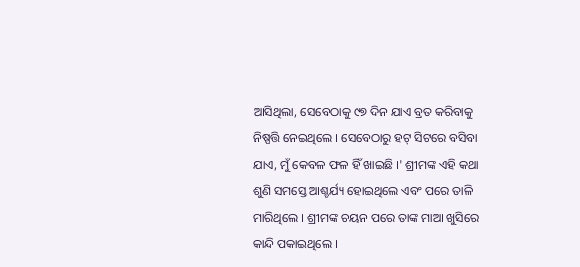ଆସିଥିଲା, ସେବେଠାକୁ ୯୭ ଦିନ ଯାଏ ବ୍ରତ କରିବାକୁ ନିଷ୍ପତ୍ତି ନେଇଥିଲେ । ସେବେଠାରୁ ହଟ୍ ସିଟରେ ବସିବା ଯାଏ, ମୁଁ କେବଳ ଫଳ ହିଁ ଖାଇଛି ।' ଶ୍ରୀମଙ୍କ ଏହି କଥା ଶୁଣି ସମସ୍ତେ ଆଶ୍ଚର୍ଯ୍ୟ ହୋଇଥିଲେ ଏବଂ ପରେ ତାଳି ମାରିଥିଲେ । ଶ୍ରୀମଙ୍କ ଚୟନ ପରେ ତାଙ୍କ ମାଆ ଖୁସିରେ କାନ୍ଦି ପକାଇଥିଲେ ।